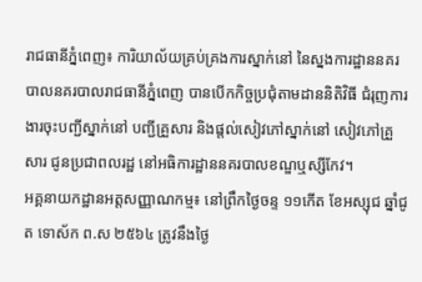រាជធានីភ្នំពេញ៖ ការិយាល័យគ្រប់គ្រងការស្នាក់នៅ នៃស្នងការដ្ឋាននគរបាលនគរបាលរាជធានីភ្នំពេញ បានបើកកិច្ចប្រជុំតាមដាននិតិវិធី ជំរុញការងារចុះបញ្ជីស្នាក់នៅ បញ្ជីគ្រួសារ និងផ្តល់សៀវភៅស្នាក់នៅ សៀវភៅគ្រួសារ ជូនប្រជាពលរដ្ឋ នៅអធិការដ្ឋាននគរបាលខណ្ឌឬស្សីកែវ។
អគ្គនាយកដ្ឋានអត្តសញ្ញាណកម្ម៖ នៅព្រឹកថ្ងៃចន្ទ ១១កើត ខែអស្សុជ ឆ្នាំជូត ទោស័ក ព.ស ២៥៦៤ ត្រូវនឹងថ្ងៃ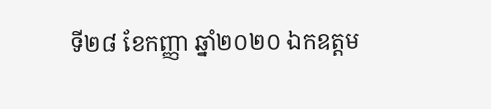ទី២៨ ខែកញ្ញា ឆ្នាំ២០២០ ឯកឧត្តម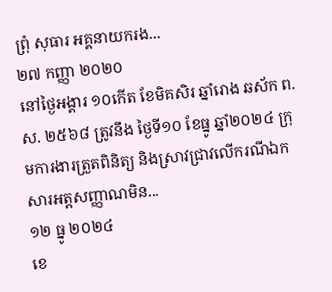ព្រុំ សុធារ អគ្គនាយករង...
២៧ កញ្ញា ២០២០
នៅថ្ងៃអង្គារ ១០កើត ខែមិគសិរ ឆ្នាំរោង ឆស័ក ព.ស. ២៥៦៨ ត្រូវនឹង ថ្ងៃទី១០ ខែធ្នូ ឆ្នាំ២០២៤ ក្រុមការងារត្រួតពិនិត្យ និងស្រាវជ្រាវលើករណីឯកសារអត្តសញ្ញាណមិន...
១២ ធ្នូ ២០២៤
ខេ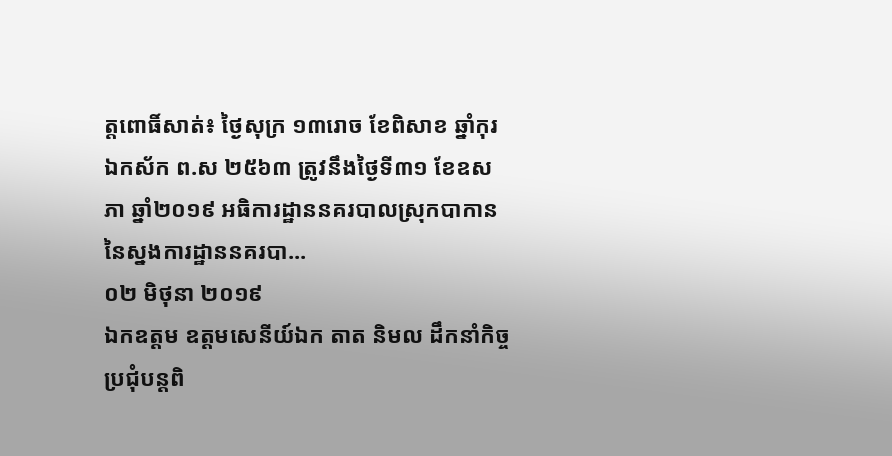ត្តពោធិ៍សាត់៖ ថ្ងៃសុក្រ ១៣រោច ខែពិសាខ ឆ្នាំកុរ ឯកស័ក ព.ស ២៥៦៣ ត្រូវនឹងថ្ងៃទី៣១ ខែឧសភា ឆ្នាំ២០១៩ អធិការដ្ឋាននគរបាលស្រុកបាកាន នៃស្នងការដ្ឋាននគរបា...
០២ មិថុនា ២០១៩
ឯកឧត្តម ឧត្តមសេនីយ៍ឯក តាត និមល ដឹកនាំកិច្ចប្រជុំបន្តពិ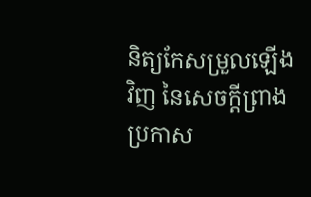និត្យកែសម្រួលឡើងវិញ នៃសេចក្ដីព្រាងប្រកាស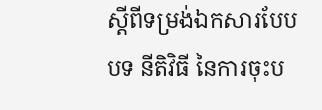ស្ដីពីទម្រង់ឯកសារបែបបទ នីតិវិធី នៃការចុះប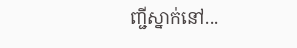ញ្ជីស្នាក់នៅ...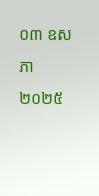០៣ ឧសភា ២០២៥